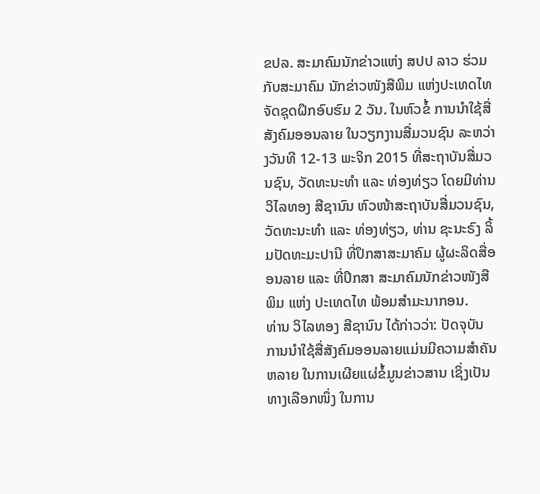ຂປລ. ສະມາຄົມນັກຂ່າວແຫ່ງ ສປປ ລາວ ຮ່ວມກັບສະມາຄົມ ນັກຂ່າວໜັງສືພິມ ແຫ່ງປະເທດໄທ ຈັດຊຸດຝຶກອົບຮົມ 2 ວັນ. ໃນຫົວຂໍ້ ການນຳໃຊ້ສື່ສັງຄົມອອນລາຍ ໃນວຽກງານສື່ມວນຊົນ ລະຫວ່າງວັນທີ 12-13 ພະຈິກ 2015 ທີ່ສະຖາບັນສື່ມວນຊົນ, ວັດທະນະທຳ ແລະ ທ່ອງທ່ຽວ ໂດຍມີທ່ານ ວິໄລທອງ ສີຊານົນ ຫົວໜ້າສະຖາບັນສື່ມວນຊົນ, ວັດທະນະທຳ ແລະ ທ່ອງທ່ຽວ, ທ່ານ ຊະນະຣົງ ລິ້ມປັດທະມະປານີ ທີ່ປຶກສາສະມາຄົມ ຜູ້ຜະລິດສື່ອອນລາຍ ແລະ ທີ່ປຶກສາ ສະມາຄົມນັກຂ່າວໜັງສືພິມ ແຫ່ງ ປະເທດໄທ ພ້ອມສຳມະນາກອນ.
ທ່ານ ວິໄລທອງ ສີຊານົນ ໄດ້ກ່າວວ່າ: ປັດຈຸບັນ ການນຳໃຊ້ສື່ສັງຄົມອອນລາຍແມ່ນມີຄວາມສຳຄັນຫລາຍ ໃນການເຜີຍແຜ່ຂໍ້ມູນຂ່າວສານ ເຊິ່ງເປັນ ທາງເລືອກໜຶ່ງ ໃນການ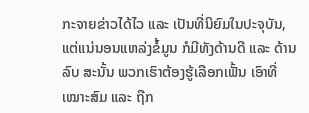ກະຈາຍຂ່າວໄດ້ໄວ ແລະ ເປັນທີ່ນິຍົມໃນປະຈຸບັນ, ແຕ່ແນ່ນອນແຫລ່ງຂໍ້ມູນ ກໍມີທັງດ້ານດີ ແລະ ດ້ານລົບ ສະນັ້ນ ພວກເຮົາຕ້ອງຮູ້ເລືອກເຟັ້ນ ເອົາທີ່ເໝາະສົມ ແລະ ຖືກ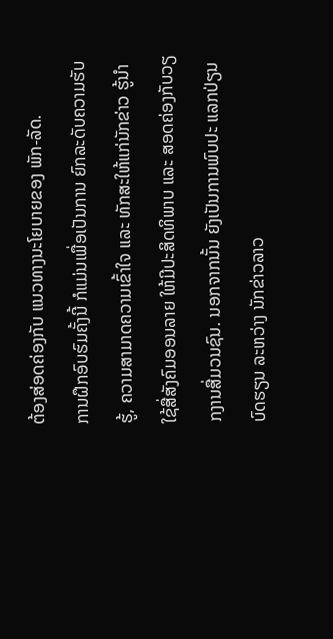ຕ້ອງສ່ອດຄ່ອງກັບ ແນວທາງນະໂຍບາຍຂອງ ພັກ-ລັດ.
ການຝຶກອົບຮົມຄັ້ງນີ້ ກໍແມ່ນເພື່ອເປັນການ ຍົກລະດັບຄວາມຮັບຮູ້, ຄວາມສາມາດຄວາມເຂົ້າໃຈ ແລະ ທັກສະໃຫ້ແກ່ນັກຂ່າວ ຮູ້ນຳໃຊ້ສື່ສັງຄົມອອນລາຍ ໃຫ້ມີປະສິດທິພາບ ແລະ ສອດຄ່ອງກັບວຽກງານສື່ມວນຊົນ. ນອກຈາກນັ້ນ ຍັງເປັນການພົບປະ ແລກປ່ຽນບົດຮຽນ ລະຫວ່າງ ນັກຂ່າວລາວ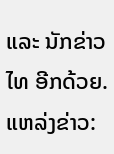ແລະ ນັກຂ່າວໄທ ອີກດ້ວຍ.
ແຫລ່ງຂ່າວ: